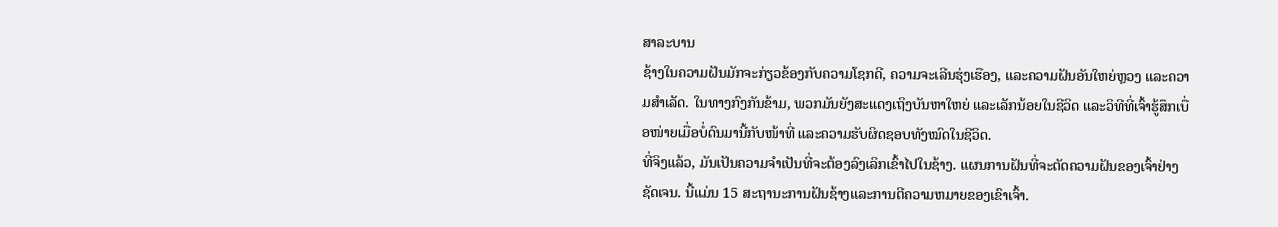ສາລະບານ
ຊ້າງໃນຄວາມຝັນມັກຈະກ່ຽວຂ້ອງກັບຄວາມໂຊກດີ, ຄວາມຈະເລີນຮຸ່ງເຮືອງ, ແລະຄວາມຝັນອັນໃຫຍ່ຫຼວງ ແລະຄວາມສໍາເລັດ. ໃນທາງກົງກັນຂ້າມ, ພວກມັນຍັງສະແດງເຖິງບັນຫາໃຫຍ່ ແລະເລັກນ້ອຍໃນຊີວິດ ແລະວິທີທີ່ເຈົ້າຮູ້ສຶກເບື່ອໜ່າຍເມື່ອບໍ່ດົນມານີ້ກັບໜ້າທີ່ ແລະຄວາມຮັບຜິດຊອບທັງໝົດໃນຊີວິດ.
ທີ່ຈິງແລ້ວ, ມັນເປັນຄວາມຈຳເປັນທີ່ຈະຕ້ອງລົງເລິກເຂົ້າໄປໃນຊ້າງ. ແຜນການຝັນທີ່ຈະຕັດຄວາມຝັນຂອງເຈົ້າຢ່າງຊັດເຈນ. ນີ້ແມ່ນ 15 ສະຖານະການຝັນຊ້າງແລະການຕີຄວາມຫມາຍຂອງເຂົາເຈົ້າ.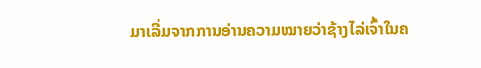ມາເລີ່ມຈາກການອ່ານຄວາມໝາຍວ່າຊ້າງໄລ່ເຈົ້າໃນຄ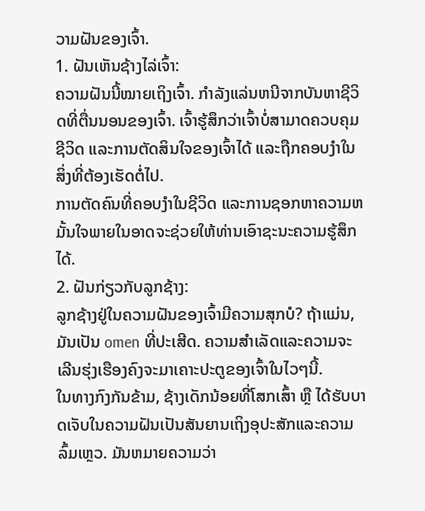ວາມຝັນຂອງເຈົ້າ.
1. ຝັນເຫັນຊ້າງໄລ່ເຈົ້າ:
ຄວາມຝັນນີ້ໝາຍເຖິງເຈົ້າ. ກໍາລັງແລ່ນຫນີຈາກບັນຫາຊີວິດທີ່ຕື່ນນອນຂອງເຈົ້າ. ເຈົ້າຮູ້ສຶກວ່າເຈົ້າບໍ່ສາມາດຄວບຄຸມຊີວິດ ແລະການຕັດສິນໃຈຂອງເຈົ້າໄດ້ ແລະຖືກຄອບງໍາໃນສິ່ງທີ່ຕ້ອງເຮັດຕໍ່ໄປ.
ການຕັດຄົນທີ່ຄອບງໍາໃນຊີວິດ ແລະການຊອກຫາຄວາມຫມັ້ນໃຈພາຍໃນອາດຈະຊ່ວຍໃຫ້ທ່ານເອົາຊະນະຄວາມຮູ້ສຶກໄດ້.
2. ຝັນກ່ຽວກັບລູກຊ້າງ:
ລູກຊ້າງຢູ່ໃນຄວາມຝັນຂອງເຈົ້າມີຄວາມສຸກບໍ? ຖ້າແມ່ນ, ມັນເປັນ omen ທີ່ປະເສີດ. ຄວາມສຳເລັດແລະຄວາມຈະເລີນຮຸ່ງເຮືອງຄົງຈະມາເຄາະປະຕູຂອງເຈົ້າໃນໄວໆນີ້.
ໃນທາງກົງກັນຂ້າມ, ຊ້າງເດັກນ້ອຍທີ່ໂສກເສົ້າ ຫຼື ໄດ້ຮັບບາດເຈັບໃນຄວາມຝັນເປັນສັນຍານເຖິງອຸປະສັກແລະຄວາມລົ້ມເຫຼວ. ມັນຫມາຍຄວາມວ່າ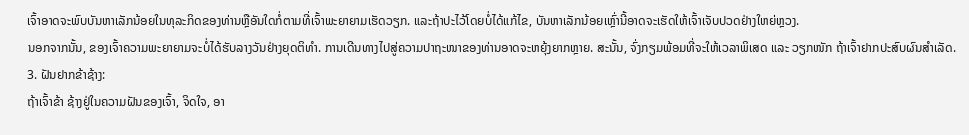ເຈົ້າອາດຈະພົບບັນຫາເລັກນ້ອຍໃນທຸລະກິດຂອງທ່ານຫຼືອັນໃດກໍ່ຕາມທີ່ເຈົ້າພະຍາຍາມເຮັດວຽກ. ແລະຖ້າປະໄວ້ໂດຍບໍ່ໄດ້ແກ້ໄຂ, ບັນຫາເລັກນ້ອຍເຫຼົ່ານີ້ອາດຈະເຮັດໃຫ້ເຈົ້າເຈັບປວດຢ່າງໃຫຍ່ຫຼວງ.
ນອກຈາກນັ້ນ, ຂອງເຈົ້າຄວາມພະຍາຍາມຈະບໍ່ໄດ້ຮັບລາງວັນຢ່າງຍຸດຕິທໍາ. ການເດີນທາງໄປສູ່ຄວາມປາຖະໜາຂອງທ່ານອາດຈະຫຍຸ້ງຍາກຫຼາຍ. ສະນັ້ນ, ຈົ່ງກຽມພ້ອມທີ່ຈະໃຫ້ເວລາພິເສດ ແລະ ວຽກໜັກ ຖ້າເຈົ້າຢາກປະສົບຜົນສຳເລັດ.
3. ຝັນຢາກຂ້າຊ້າງ:
ຖ້າເຈົ້າຂ້າ ຊ້າງຢູ່ໃນຄວາມຝັນຂອງເຈົ້າ, ຈິດໃຈ, ອາ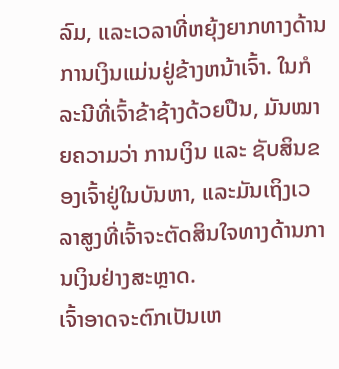ລົມ, ແລະເວລາທີ່ຫຍຸ້ງຍາກທາງດ້ານການເງິນແມ່ນຢູ່ຂ້າງຫນ້າເຈົ້າ. ໃນກໍລະນີທີ່ເຈົ້າຂ້າຊ້າງດ້ວຍປືນ, ມັນໝາຍຄວາມວ່າ ການເງິນ ແລະ ຊັບສິນຂອງເຈົ້າຢູ່ໃນບັນຫາ, ແລະມັນເຖິງເວລາສູງທີ່ເຈົ້າຈະຕັດສິນໃຈທາງດ້ານການເງິນຢ່າງສະຫຼາດ.
ເຈົ້າອາດຈະຕົກເປັນເຫ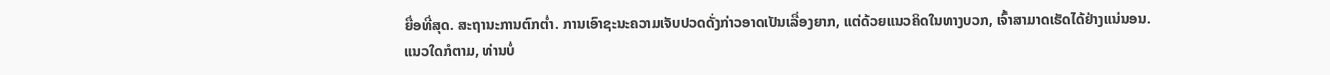ຍື່ອທີ່ສຸດ. ສະຖານະການຕົກຕໍ່າ. ການເອົາຊະນະຄວາມເຈັບປວດດັ່ງກ່າວອາດເປັນເລື່ອງຍາກ, ແຕ່ດ້ວຍແນວຄິດໃນທາງບວກ, ເຈົ້າສາມາດເຮັດໄດ້ຢ່າງແນ່ນອນ.
ແນວໃດກໍຕາມ, ທ່ານບໍ່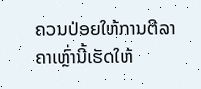ຄວນປ່ອຍໃຫ້ການຕີລາຄາເຫຼົ່ານີ້ເຮັດໃຫ້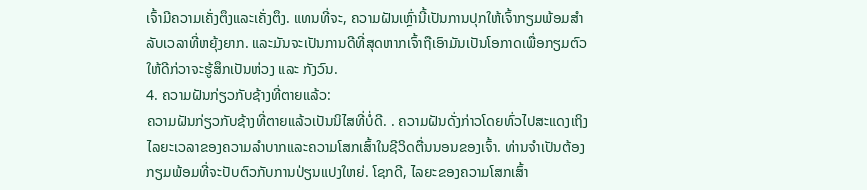ເຈົ້າມີຄວາມເຄັ່ງຕຶງແລະເຄັ່ງຕຶງ. ແທນທີ່ຈະ, ຄວາມຝັນເຫຼົ່ານີ້ເປັນການປຸກໃຫ້ເຈົ້າກຽມພ້ອມສໍາລັບເວລາທີ່ຫຍຸ້ງຍາກ. ແລະມັນຈະເປັນການດີທີ່ສຸດຫາກເຈົ້າຖືເອົາມັນເປັນໂອກາດເພື່ອກຽມຕົວໃຫ້ດີກ່ວາຈະຮູ້ສຶກເປັນຫ່ວງ ແລະ ກັງວົນ.
4. ຄວາມຝັນກ່ຽວກັບຊ້າງທີ່ຕາຍແລ້ວ:
ຄວາມຝັນກ່ຽວກັບຊ້າງທີ່ຕາຍແລ້ວເປັນນິໄສທີ່ບໍ່ດີ. . ຄວາມຝັນດັ່ງກ່າວໂດຍທົ່ວໄປສະແດງເຖິງໄລຍະເວລາຂອງຄວາມລໍາບາກແລະຄວາມໂສກເສົ້າໃນຊີວິດຕື່ນນອນຂອງເຈົ້າ. ທ່ານຈໍາເປັນຕ້ອງກຽມພ້ອມທີ່ຈະປັບຕົວກັບການປ່ຽນແປງໃຫຍ່. ໂຊກດີ, ໄລຍະຂອງຄວາມໂສກເສົ້າ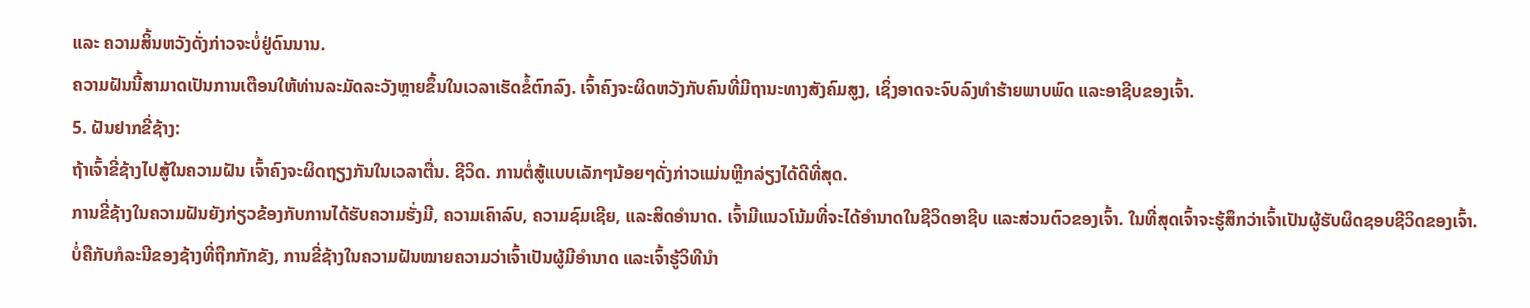ແລະ ຄວາມສິ້ນຫວັງດັ່ງກ່າວຈະບໍ່ຢູ່ດົນນານ.
ຄວາມຝັນນີ້ສາມາດເປັນການເຕືອນໃຫ້ທ່ານລະມັດລະວັງຫຼາຍຂຶ້ນໃນເວລາເຮັດຂໍ້ຕົກລົງ. ເຈົ້າຄົງຈະຜິດຫວັງກັບຄົນທີ່ມີຖານະທາງສັງຄົມສູງ, ເຊິ່ງອາດຈະຈົບລົງທຳຮ້າຍພາບພົດ ແລະອາຊີບຂອງເຈົ້າ.
5. ຝັນຢາກຂີ່ຊ້າງ:
ຖ້າເຈົ້າຂີ່ຊ້າງໄປສູ້ໃນຄວາມຝັນ ເຈົ້າຄົງຈະຜິດຖຽງກັນໃນເວລາຕື່ນ. ຊີວິດ. ການຕໍ່ສູ້ແບບເລັກໆນ້ອຍໆດັ່ງກ່າວແມ່ນຫຼີກລ່ຽງໄດ້ດີທີ່ສຸດ.
ການຂີ່ຊ້າງໃນຄວາມຝັນຍັງກ່ຽວຂ້ອງກັບການໄດ້ຮັບຄວາມຮັ່ງມີ, ຄວາມເຄົາລົບ, ຄວາມຊົມເຊີຍ, ແລະສິດອຳນາດ. ເຈົ້າມີແນວໂນ້ມທີ່ຈະໄດ້ອຳນາດໃນຊີວິດອາຊີບ ແລະສ່ວນຕົວຂອງເຈົ້າ. ໃນທີ່ສຸດເຈົ້າຈະຮູ້ສຶກວ່າເຈົ້າເປັນຜູ້ຮັບຜິດຊອບຊີວິດຂອງເຈົ້າ.
ບໍ່ຄືກັບກໍລະນີຂອງຊ້າງທີ່ຖືກກັກຂັງ, ການຂີ່ຊ້າງໃນຄວາມຝັນໝາຍຄວາມວ່າເຈົ້າເປັນຜູ້ມີອຳນາດ ແລະເຈົ້າຮູ້ວິທີນຳ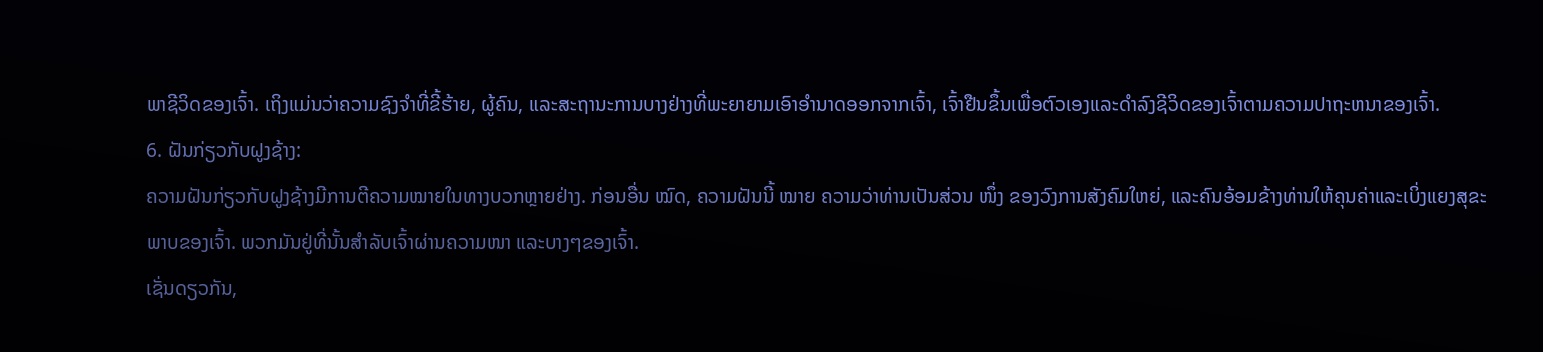ພາຊີວິດຂອງເຈົ້າ. ເຖິງແມ່ນວ່າຄວາມຊົງຈໍາທີ່ຂີ້ຮ້າຍ, ຜູ້ຄົນ, ແລະສະຖານະການບາງຢ່າງທີ່ພະຍາຍາມເອົາອໍານາດອອກຈາກເຈົ້າ, ເຈົ້າຢືນຂຶ້ນເພື່ອຕົວເອງແລະດໍາລົງຊີວິດຂອງເຈົ້າຕາມຄວາມປາຖະຫນາຂອງເຈົ້າ.
6. ຝັນກ່ຽວກັບຝູງຊ້າງ:
ຄວາມຝັນກ່ຽວກັບຝູງຊ້າງມີການຕີຄວາມໝາຍໃນທາງບວກຫຼາຍຢ່າງ. ກ່ອນອື່ນ ໝົດ, ຄວາມຝັນນີ້ ໝາຍ ຄວາມວ່າທ່ານເປັນສ່ວນ ໜຶ່ງ ຂອງວົງການສັງຄົມໃຫຍ່, ແລະຄົນອ້ອມຂ້າງທ່ານໃຫ້ຄຸນຄ່າແລະເບິ່ງແຍງສຸຂະພາບຂອງເຈົ້າ. ພວກມັນຢູ່ທີ່ນັ້ນສຳລັບເຈົ້າຜ່ານຄວາມໜາ ແລະບາງໆຂອງເຈົ້າ.
ເຊັ່ນດຽວກັນ,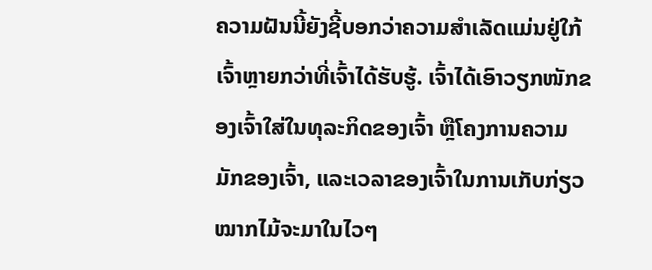ຄວາມຝັນນີ້ຍັງຊີ້ບອກວ່າຄວາມສຳເລັດແມ່ນຢູ່ໃກ້ເຈົ້າຫຼາຍກວ່າທີ່ເຈົ້າໄດ້ຮັບຮູ້. ເຈົ້າໄດ້ເອົາວຽກໜັກຂອງເຈົ້າໃສ່ໃນທຸລະກິດຂອງເຈົ້າ ຫຼືໂຄງການຄວາມມັກຂອງເຈົ້າ, ແລະເວລາຂອງເຈົ້າໃນການເກັບກ່ຽວໝາກໄມ້ຈະມາໃນໄວໆ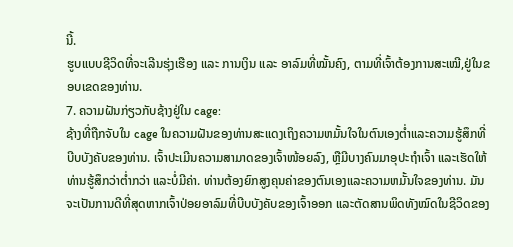ນີ້.
ຮູບແບບຊີວິດທີ່ຈະເລີນຮຸ່ງເຮືອງ ແລະ ການເງິນ ແລະ ອາລົມທີ່ໝັ້ນຄົງ, ຕາມທີ່ເຈົ້າຕ້ອງການສະເໝີ,ຢູ່ໃນຂອບເຂດຂອງທ່ານ.
7. ຄວາມຝັນກ່ຽວກັບຊ້າງຢູ່ໃນ cage:
ຊ້າງທີ່ຖືກຈັບໃນ cage ໃນຄວາມຝັນຂອງທ່ານສະແດງເຖິງຄວາມຫມັ້ນໃຈໃນຕົນເອງຕ່ຳແລະຄວາມຮູ້ສຶກທີ່ບີບບັງຄັບຂອງທ່ານ. ເຈົ້າປະເມີນຄວາມສາມາດຂອງເຈົ້າໜ້ອຍລົງ, ຫຼືມີບາງຄົນມາອຸປະຖໍາເຈົ້າ ແລະເຮັດໃຫ້ທ່ານຮູ້ສຶກວ່າຕໍ່າກວ່າ ແລະບໍ່ມີຄ່າ. ທ່ານຕ້ອງຍົກສູງຄຸນຄ່າຂອງຕົນເອງແລະຄວາມຫມັ້ນໃຈຂອງທ່ານ. ມັນຈະເປັນການດີທີ່ສຸດຫາກເຈົ້າປ່ອຍອາລົມທີ່ບີບບັງຄັບຂອງເຈົ້າອອກ ແລະຕັດສານພິດທັງໝົດໃນຊີວິດຂອງ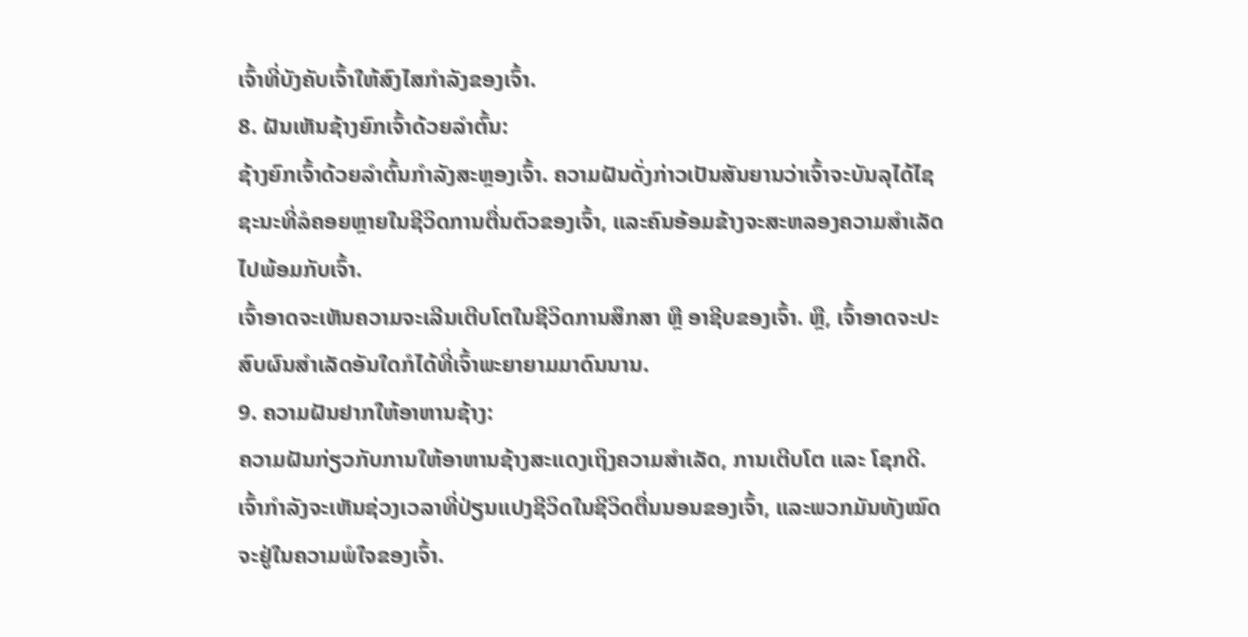ເຈົ້າທີ່ບັງຄັບເຈົ້າໃຫ້ສົງໄສກຳລັງຂອງເຈົ້າ.
8. ຝັນເຫັນຊ້າງຍົກເຈົ້າດ້ວຍລຳຕົ້ນ:
ຊ້າງຍົກເຈົ້າດ້ວຍລໍາຕົ້ນກໍາລັງສະຫຼອງເຈົ້າ. ຄວາມຝັນດັ່ງກ່າວເປັນສັນຍານວ່າເຈົ້າຈະບັນລຸໄດ້ໄຊຊະນະທີ່ລໍຄອຍຫຼາຍໃນຊີວິດການຕື່ນຕົວຂອງເຈົ້າ, ແລະຄົນອ້ອມຂ້າງຈະສະຫລອງຄວາມສຳເລັດໄປພ້ອມກັບເຈົ້າ.
ເຈົ້າອາດຈະເຫັນຄວາມຈະເລີນເຕີບໂຕໃນຊີວິດການສຶກສາ ຫຼື ອາຊີບຂອງເຈົ້າ. ຫຼື, ເຈົ້າອາດຈະປະສົບຜົນສຳເລັດອັນໃດກໍໄດ້ທີ່ເຈົ້າພະຍາຍາມມາດົນນານ.
9. ຄວາມຝັນຢາກໃຫ້ອາຫານຊ້າງ:
ຄວາມຝັນກ່ຽວກັບການໃຫ້ອາຫານຊ້າງສະແດງເຖິງຄວາມສຳເລັດ, ການເຕີບໂຕ ແລະ ໂຊກດີ. ເຈົ້າກຳລັງຈະເຫັນຊ່ວງເວລາທີ່ປ່ຽນແປງຊີວິດໃນຊີວິດຕື່ນນອນຂອງເຈົ້າ, ແລະພວກມັນທັງໝົດຈະຢູ່ໃນຄວາມພໍໃຈຂອງເຈົ້າ.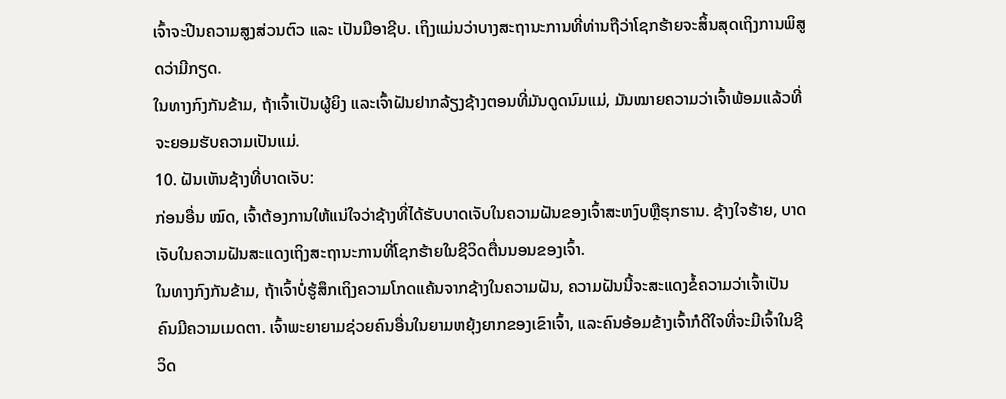ເຈົ້າຈະປີນຄວາມສູງສ່ວນຕົວ ແລະ ເປັນມືອາຊີບ. ເຖິງແມ່ນວ່າບາງສະຖານະການທີ່ທ່ານຖືວ່າໂຊກຮ້າຍຈະສິ້ນສຸດເຖິງການພິສູດວ່າມີກຽດ.
ໃນທາງກົງກັນຂ້າມ, ຖ້າເຈົ້າເປັນຜູ້ຍິງ ແລະເຈົ້າຝັນຢາກລ້ຽງຊ້າງຕອນທີ່ມັນດູດນົມແມ່, ມັນໝາຍຄວາມວ່າເຈົ້າພ້ອມແລ້ວທີ່ຈະຍອມຮັບຄວາມເປັນແມ່.
10. ຝັນເຫັນຊ້າງທີ່ບາດເຈັບ:
ກ່ອນອື່ນ ໝົດ, ເຈົ້າຕ້ອງການໃຫ້ແນ່ໃຈວ່າຊ້າງທີ່ໄດ້ຮັບບາດເຈັບໃນຄວາມຝັນຂອງເຈົ້າສະຫງົບຫຼືຮຸກຮານ. ຊ້າງໃຈຮ້າຍ, ບາດເຈັບໃນຄວາມຝັນສະແດງເຖິງສະຖານະການທີ່ໂຊກຮ້າຍໃນຊີວິດຕື່ນນອນຂອງເຈົ້າ.
ໃນທາງກົງກັນຂ້າມ, ຖ້າເຈົ້າບໍ່ຮູ້ສຶກເຖິງຄວາມໂກດແຄ້ນຈາກຊ້າງໃນຄວາມຝັນ, ຄວາມຝັນນີ້ຈະສະແດງຂໍ້ຄວາມວ່າເຈົ້າເປັນ ຄົນມີຄວາມເມດຕາ. ເຈົ້າພະຍາຍາມຊ່ວຍຄົນອື່ນໃນຍາມຫຍຸ້ງຍາກຂອງເຂົາເຈົ້າ, ແລະຄົນອ້ອມຂ້າງເຈົ້າກໍດີໃຈທີ່ຈະມີເຈົ້າໃນຊີວິດ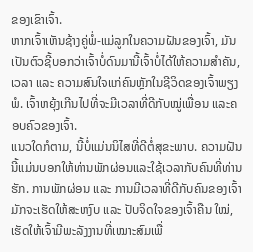ຂອງເຂົາເຈົ້າ.
ຫາກເຈົ້າເຫັນຊ້າງຄູ່ພໍ່-ແມ່ລູກໃນຄວາມຝັນຂອງເຈົ້າ, ມັນເປັນຕົວຊີ້ບອກວ່າເຈົ້າບໍ່ດົນມານີ້ເຈົ້າບໍ່ໄດ້ໃຫ້ຄວາມສຳຄັນ, ເວລາ ແລະ ຄວາມສົນໃຈແກ່ຄົນຫຼັກໃນຊີວິດຂອງເຈົ້າພຽງພໍ. ເຈົ້າຫຍຸ້ງເກີນໄປທີ່ຈະມີເວລາທີ່ດີກັບໝູ່ເພື່ອນ ແລະຄອບຄົວຂອງເຈົ້າ.
ແນວໃດກໍຕາມ, ນີ້ບໍ່ແມ່ນນິໄສທີ່ດີຕໍ່ສຸຂະພາບ. ຄວາມຝັນນີ້ແມ່ນບອກໃຫ້ທ່ານພັກຜ່ອນແລະໃຊ້ເວລາກັບຄົນທີ່ທ່ານຮັກ. ການພັກຜ່ອນ ແລະ ການມີເວລາທີ່ດີກັບຄົນຂອງເຈົ້າມັກຈະເຮັດໃຫ້ສະຫງົບ ແລະ ປັບຈິດໃຈຂອງເຈົ້າຄືນ ໃໝ່, ເຮັດໃຫ້ເຈົ້າມີພະລັງງານທີ່ເໝາະສົມເພື່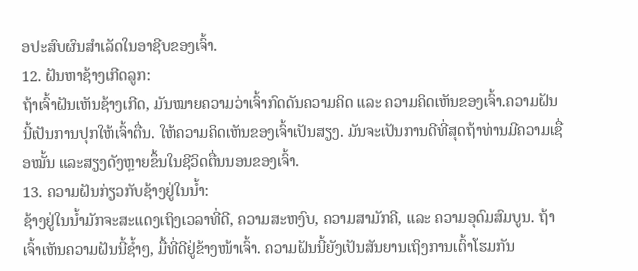ອປະສົບຜົນສຳເລັດໃນອາຊີບຂອງເຈົ້າ.
12. ຝັນຫາຊ້າງເກີດລູກ:
ຖ້າເຈົ້າຝັນເຫັນຊ້າງເກີດ, ມັນໝາຍຄວາມວ່າເຈົ້າກົດດັນຄວາມຄິດ ແລະ ຄວາມຄິດເຫັນຂອງເຈົ້າ.ຄວາມຝັນນີ້ເປັນການປຸກໃຫ້ເຈົ້າຕື່ນ. ໃຫ້ຄວາມຄິດເຫັນຂອງເຈົ້າເປັນສຽງ. ມັນຈະເປັນການດີທີ່ສຸດຖ້າທ່ານມີຄວາມເຊື່ອໝັ້ນ ແລະສຽງດັງຫຼາຍຂຶ້ນໃນຊີວິດຕື່ນນອນຂອງເຈົ້າ.
13. ຄວາມຝັນກ່ຽວກັບຊ້າງຢູ່ໃນນ້ຳ:
ຊ້າງຢູ່ໃນນ້ຳມັກຈະສະແດງເຖິງເວລາທີ່ດີ, ຄວາມສະຫງົບ, ຄວາມສາມັກຄີ, ແລະ ຄວາມອຸດົມສົມບູນ. ຖ້າເຈົ້າເຫັນຄວາມຝັນນີ້ຊ້ຳໆ, ມື້ທີ່ດີຢູ່ຂ້າງໜ້າເຈົ້າ. ຄວາມຝັນນີ້ຍັງເປັນສັນຍານເຖິງການເຕົ້າໂຮມກັນ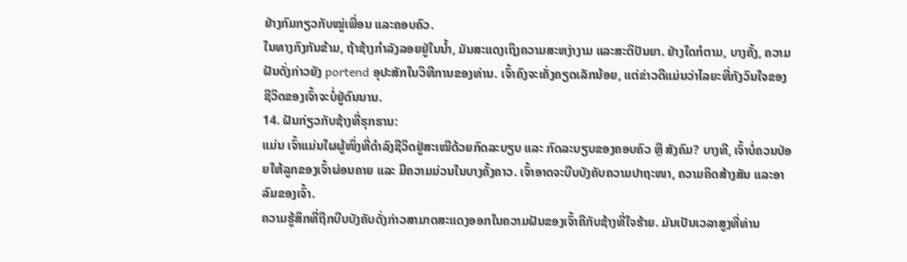ຢ່າງກົມກຽວກັບໝູ່ເພື່ອນ ແລະຄອບຄົວ.
ໃນທາງກົງກັນຂ້າມ, ຖ້າຊ້າງກຳລັງລອຍຢູ່ໃນນ້ຳ, ມັນສະແດງເຖິງຄວາມສະຫງ່າງາມ ແລະສະຕິປັນຍາ. ຢ່າງໃດກໍຕາມ, ບາງຄັ້ງ, ຄວາມຝັນດັ່ງກ່າວຍັງ portend ອຸປະສັກໃນວິທີການຂອງທ່ານ. ເຈົ້າຄົງຈະເຄັ່ງຄຽດເລັກນ້ອຍ, ແຕ່ຂ່າວດີແມ່ນວ່າໄລຍະທີ່ກັງວົນໃຈຂອງຊີວິດຂອງເຈົ້າຈະບໍ່ຢູ່ດົນນານ.
14. ຝັນກ່ຽວກັບຊ້າງທີ່ຮຸກຮານ:
ແມ່ນ ເຈົ້າແມ່ນໃຜຜູ້ໜຶ່ງທີ່ດຳລົງຊີວິດຢູ່ສະເໝີດ້ວຍກົດລະບຽບ ແລະ ກົດລະບຽບຂອງຄອບຄົວ ຫຼື ສັງຄົມ? ບາງທີ, ເຈົ້າບໍ່ຄວນປ່ອຍໃຫ້ລູກຂອງເຈົ້າຜ່ອນຄາຍ ແລະ ມີຄວາມມ່ວນໃນບາງຄັ້ງຄາວ. ເຈົ້າອາດຈະບີບບັງຄັບຄວາມປາຖະໜາ, ຄວາມຄິດສ້າງສັນ ແລະອາລົມຂອງເຈົ້າ.
ຄວາມຮູ້ສຶກທີ່ຖືກບີບບັງຄັບດັ່ງກ່າວສາມາດສະແດງອອກໃນຄວາມຝັນຂອງເຈົ້າຄືກັບຊ້າງທີ່ໃຈຮ້າຍ. ມັນເປັນເວລາສູງທີ່ທ່ານ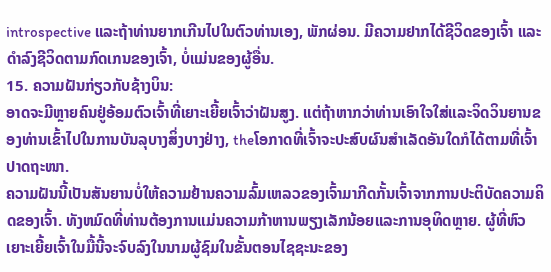introspective ແລະຖ້າທ່ານຍາກເກີນໄປໃນຕົວທ່ານເອງ, ພັກຜ່ອນ. ມີຄວາມຢາກໄດ້ຊີວິດຂອງເຈົ້າ ແລະ ດຳລົງຊີວິດຕາມກົດເກນຂອງເຈົ້າ, ບໍ່ແມ່ນຂອງຜູ້ອື່ນ.
15. ຄວາມຝັນກ່ຽວກັບຊ້າງບິນ:
ອາດຈະມີຫຼາຍຄົນຢູ່ອ້ອມຕົວເຈົ້າທີ່ເຍາະເຍີ້ຍເຈົ້າວ່າຝັນສູງ. ແຕ່ຖ້າຫາກວ່າທ່ານເອົາໃຈໃສ່ແລະຈິດວິນຍານຂອງທ່ານເຂົ້າໄປໃນການບັນລຸບາງສິ່ງບາງຢ່າງ, theໂອກາດທີ່ເຈົ້າຈະປະສົບຜົນສໍາເລັດອັນໃດກໍໄດ້ຕາມທີ່ເຈົ້າປາດຖະໜາ.
ຄວາມຝັນນີ້ເປັນສັນຍານບໍ່ໃຫ້ຄວາມຢ້ານຄວາມລົ້ມເຫລວຂອງເຈົ້າມາກີດກັ້ນເຈົ້າຈາກການປະຕິບັດຄວາມຄິດຂອງເຈົ້າ. ທັງຫມົດທີ່ທ່ານຕ້ອງການແມ່ນຄວາມກ້າຫານພຽງເລັກນ້ອຍແລະການອຸທິດຫຼາຍ. ຜູ້ທີ່ຫົວເຍາະເຍີ້ຍເຈົ້າໃນມື້ນີ້ຈະຈົບລົງໃນນາມຜູ້ຊົມໃນຂັ້ນຕອນໄຊຊະນະຂອງ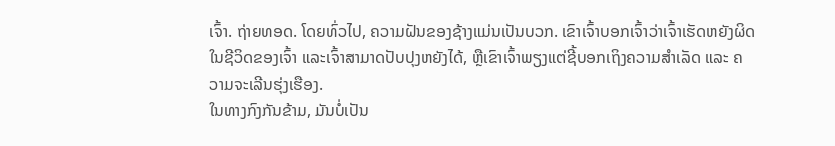ເຈົ້າ. ຖ່າຍທອດ. ໂດຍທົ່ວໄປ, ຄວາມຝັນຂອງຊ້າງແມ່ນເປັນບວກ. ເຂົາເຈົ້າບອກເຈົ້າວ່າເຈົ້າເຮັດຫຍັງຜິດໃນຊີວິດຂອງເຈົ້າ ແລະເຈົ້າສາມາດປັບປຸງຫຍັງໄດ້, ຫຼືເຂົາເຈົ້າພຽງແຕ່ຊີ້ບອກເຖິງຄວາມສຳເລັດ ແລະ ຄວາມຈະເລີນຮຸ່ງເຮືອງ.
ໃນທາງກົງກັນຂ້າມ, ມັນບໍ່ເປັນ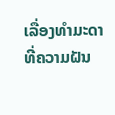ເລື່ອງທຳມະດາທີ່ຄວາມຝັນ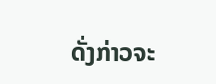ດັ່ງກ່າວຈະ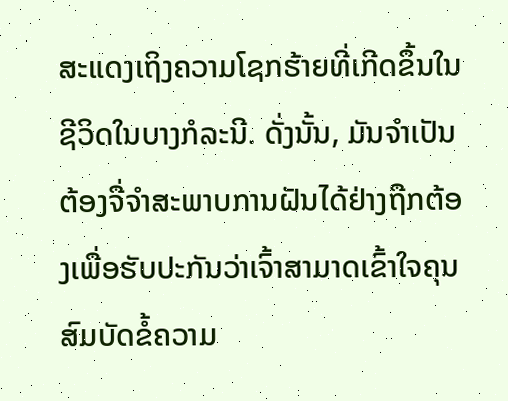ສະແດງເຖິງຄວາມໂຊກຮ້າຍທີ່ເກີດຂຶ້ນໃນ ຊີວິດໃນບາງກໍລະນີ. ດັ່ງນັ້ນ, ມັນຈໍາເປັນຕ້ອງຈື່ຈໍາສະພາບການຝັນໄດ້ຢ່າງຖືກຕ້ອງເພື່ອຮັບປະກັນວ່າເຈົ້າສາມາດເຂົ້າໃຈຄຸນສົມບັດຂໍ້ຄວາມ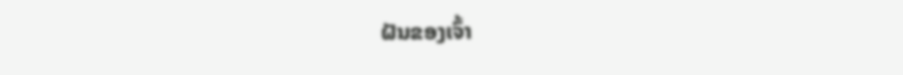ຝັນຂອງເຈົ້າ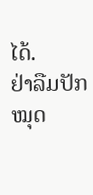ໄດ້.
ຢ່າລືມປັກໝຸດ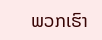ພວກເຮົາ